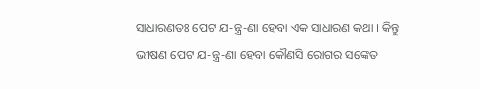ସାଧାରଣତଃ ପେଟ ଯ-ନ୍ତ୍ର-ଣା ହେବା ଏକ ସାଧାରଣ କଥା । କିନ୍ତୁ ଭୀଷଣ ପେଟ ଯ-ନ୍ତ୍ର-ଣା ହେବା କୌଣସି ରୋଗର ସଙ୍କେତ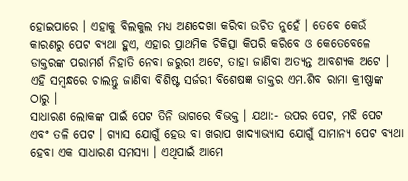ହୋଇପାରେ । ଏହାକୁ ବିଲକୁଲ ମଧ୍ୟ ଅଣଦେଖା କରିବା ଉଚିତ ନୁହେଁ । ତେବେ କେଉଁ କାରଣରୁ ପେଟ ବ୍ୟଥା ହୁଏ, ଏହାର ପ୍ରାଥମିକ ଚିକିତ୍ସା କିପରି କରିବେ ଓ କେତେବେଳେ ଡାକ୍ତରଙ୍କ ପରାମର୍ଶ ନିହାତି ନେବା ଜରୁରୀ ଅଟେ, ତାହା ଜାଣିବା ଅତ୍ୟନ୍ତ ଆବଶ୍ୟକ ଅଟେ । ଏହି ସମ୍ବନ୍ଧରେ ଚାଲନ୍ତୁ ଜାଣିବା ବିଶିଷ୍ଟ ସର୍ଜରୀ ବିଶେଷଜ୍ଞ ଡାକ୍ତର ଏମ.ଶିବ ରାମା କ୍ରୀଷ୍ଣାଙ୍କ ଠାରୁ ।
ସାଧାରଣ ଲୋକଙ୍କ ପାଇଁ ପେଟ ତିନି ଭାଗରେ ବିଭକ୍ତ । ଯଥା:- ଉପର ପେଟ, ମଝି ପେଟ ଏବଂ ତଳି ପେଟ । ଗ୍ଯାସ ଯୋଗୁଁ ହେଉ ବା ଖରାପ ଖାଦ୍ଯାଭ୍ଯାସ ଯୋଗୁଁ ସାମାନ୍ଯ ପେଟ ବ୍ୟଥା ହେବା ଏକ ସାଧାରଣ ସମସ୍ଯା । ଏଥିପାଇଁ ଆମେ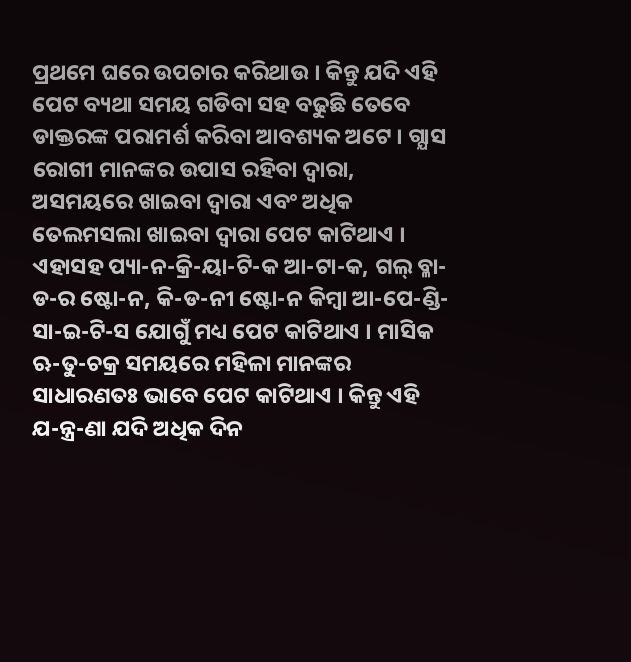ପ୍ରଥମେ ଘରେ ଉପଚାର କରିଥାଉ । କିନ୍ତୁ ଯଦି ଏହି ପେଟ ବ୍ୟଥା ସମୟ ଗଡିବା ସହ ବଢୁଛି ତେବେ ଡାକ୍ତରଙ୍କ ପରାମର୍ଶ କରିବା ଆବଶ୍ୟକ ଅଟେ । ଗ୍ଯାସ ରୋଗୀ ମାନଙ୍କର ଉପାସ ରହିବା ଦ୍ଵାରା, ଅସମୟରେ ଖାଇବା ଦ୍ଵାରା ଏବଂ ଅଧିକ ତେଲମସଲା ଖାଇବା ଦ୍ଵାରା ପେଟ କାଟିଥାଏ ।
ଏହାସହ ପ୍ୟା-ନ-କ୍ରି-ୟା-ଟି-କ ଆ-ଟା-କ, ଗଲ୍ ବ୍ଳା-ଡ-ର ଷ୍ଟୋ-ନ, କି-ଡ-ନୀ ଷ୍ଟୋ-ନ କିମ୍ବା ଆ-ପେ-ଣ୍ଡି-ସା-ଇ-ଟି-ସ ଯୋଗୁଁ ମଧ୍ୟ ପେଟ କାଟିଥାଏ । ମାସିକ ଋ-ତୁ-ଚକ୍ର ସମୟରେ ମହିଳା ମାନଙ୍କର ସାଧାରଣତଃ ଭାବେ ପେଟ କାଟିଥାଏ । କିନ୍ତୁ ଏହି ଯ-ନ୍ତ୍ର-ଣା ଯଦି ଅଧିକ ଦିନ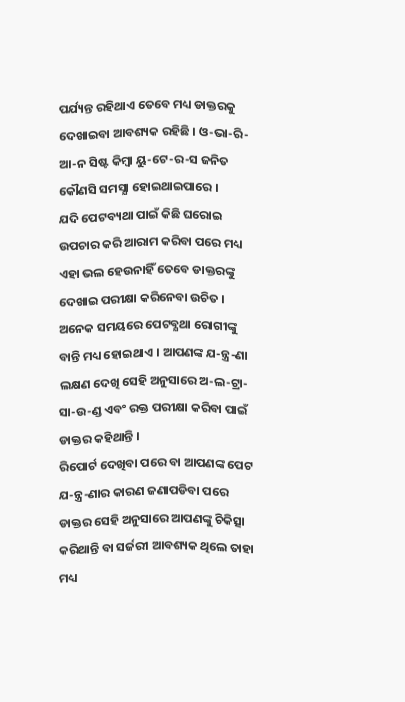ପର୍ଯ୍ୟନ୍ତ ରହିଥାଏ ତେବେ ମଧ୍ୟ ଡାକ୍ତରକୁ ଦେଖାଇବା ଆବଶ୍ୟକ ରହିଛି । ଓ-ଭା-ରି-ଆ-ନ ସିଷ୍ଟ କିମ୍ବା ୟୁ-ଟେ-ର-ସ ଜନିତ କୌଣସି ସମସ୍ଯା ହୋଇଥାଇପାରେ ।
ଯଦି ପେଟବ୍ୟଥା ପାଇଁ କିଛି ଘରୋଇ ଉପଚାର କରି ଆରାମ କରିବା ପରେ ମଧ୍ୟ ଏହା ଭଲ ହେଉନାହିଁ ତେବେ ଡାକ୍ତରଙ୍କୁ ଦେଖାଇ ପରୀକ୍ଷା କରିନେବା ଉଚିତ । ଅନେକ ସମୟରେ ପେଟବ୍ଯଥା ରୋଗୀଙ୍କୁ ବାନ୍ତି ମଧ୍ୟ ହୋଇଥାଏ । ଆପଣଙ୍କ ଯ-ନ୍ତ୍ର-ଣା ଲକ୍ଷଣ ଦେଖି ସେହି ଅନୁସାରେ ଅ-ଲ-ଟ୍ରା-ସା-ଉ-ଣ୍ଡ ଏବଂ ରକ୍ତ ପରୀକ୍ଷା କରିବା ପାଇଁ ଡାକ୍ତର କହିଥାନ୍ତି ।
ରିପୋର୍ଟ ଦେଖିବା ପରେ ବା ଆପଣଙ୍କ ପେଟ ଯ-ନ୍ତ୍ର-ଣାର କାରଣ ଜଣାପଡିବା ପରେ ଡାକ୍ତର ସେହି ଅନୁସାରେ ଆପଣଙ୍କୁ ଚିକିତ୍ସା କରିଥାନ୍ତି ବା ସର୍ଜରୀ ଆବଶ୍ୟକ ଥିଲେ ତାହା ମଧ୍ୟ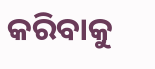କରିବାକୁ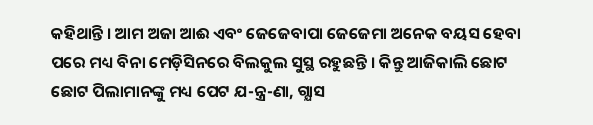କହିଥାନ୍ତି । ଆମ ଅଜା ଆଈ ଏବଂ ଜେଜେବାପା ଜେଜେମା ଅନେକ ବୟସ ହେବା ପରେ ମଧ୍ୟ ବିନା ମେଡ଼ିସିନରେ ବିଲକୁଲ ସୁସ୍ଥ ରହୁଛନ୍ତି । କିନ୍ତୁ ଆଜିକାଲି ଛୋଟ ଛୋଟ ପିଲାମାନଙ୍କୁ ମଧ୍ୟ ପେଟ ଯ-ନ୍ତ୍ର-ଣା, ଗ୍ଯାସ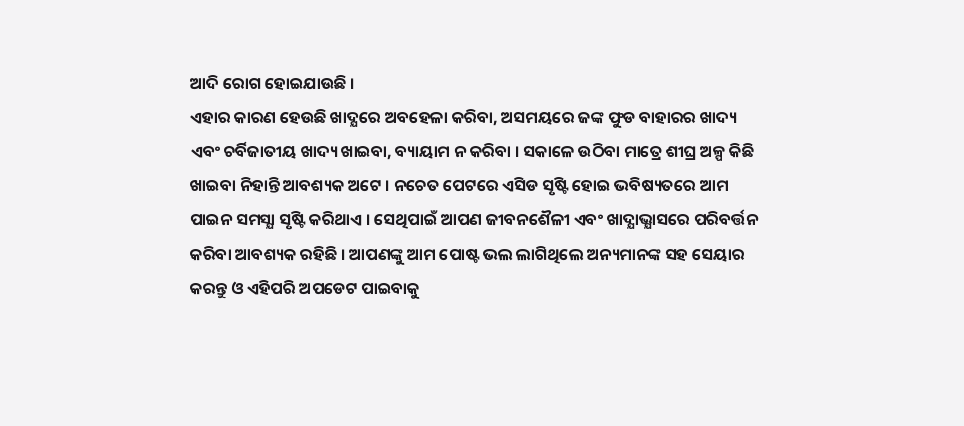ଆଦି ରୋଗ ହୋଇଯାଉଛି ।
ଏହାର କାରଣ ହେଉଛି ଖାଦ୍ଯରେ ଅବହେଳା କରିବା, ଅସମୟରେ ଜଙ୍କ ଫୁଡ ବାହାରର ଖାଦ୍ୟ ଏବଂ ଚର୍ବିଜାତୀୟ ଖାଦ୍ୟ ଖାଇବା, ବ୍ୟାୟାମ ନ କରିବା । ସକାଳେ ଉଠିବା ମାତ୍ରେ ଶୀଘ୍ର ଅଳ୍ପ କିଛି ଖାଇବା ନିହାନ୍ତି ଆବଶ୍ୟକ ଅଟେ । ନଚେତ ପେଟରେ ଏସିଡ ସୃଷ୍ଟି ହୋଇ ଭବିଷ୍ୟତରେ ଆମ ପାଇନ ସମସ୍ଯା ସୃଷ୍ଟି କରିଥାଏ । ସେଥିପାଇଁ ଆପଣ ଜୀବନଶୈଳୀ ଏବଂ ଖାଦ୍ଯାଭ୍ଯାସରେ ପରିବର୍ତ୍ତନ କରିବା ଆବଶ୍ୟକ ରହିଛି । ଆପଣଙ୍କୁ ଆମ ପୋଷ୍ଟ ଭଲ ଲାଗିଥିଲେ ଅନ୍ୟମାନଙ୍କ ସହ ସେୟାର କରନ୍ତୁ ଓ ଏହିପରି ଅପଡେଟ ପାଇବାକୁ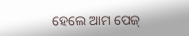ହେଲେ ଆମ ପେଜ୍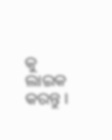କୁ ଲାଇକ କରନ୍ତୁ ।